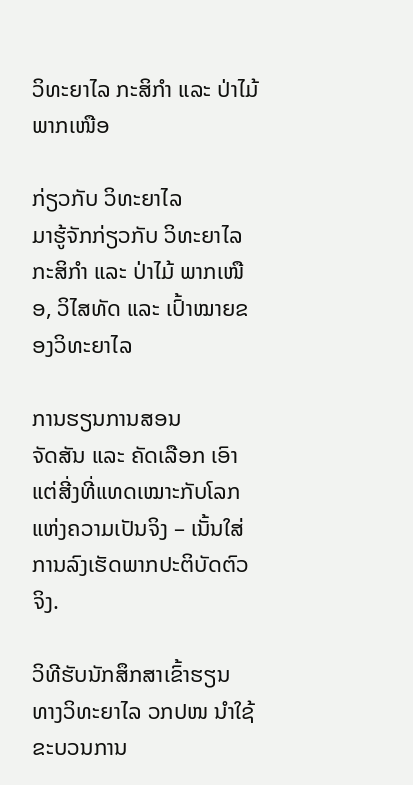ວິທະຍາໄລ ກະສິກຳ ແລະ ປ່າໄມ້ ພາກເໜືອ

ກ່ຽວກັບ ວິທະຍາໄລ
ມາຮູ້ຈັກກ່ຽວກັບ ວິທະຍາໄລກະສິກຳ ແລະ ປ່າໄມ້ ພາກເໜືອ, ວິໄສທັດ ແລະ ເປົ້າໝາຍຂອງວິທະຍາໄລ

ການຮຽນການສອນ
ຈັດສັນ ແລະ ຄັດເລືອກ ເອົາແຕ່ສີ່ງທີ່ແທດເໝາະກັບໂລກແຫ່ງຄວາມເປັນຈິງ – ເນັ້ນໃສ່ການລົງເຮັດພາກປະຕິບັດຕົວຈິງ.

ວິທີຮັບນັກສຶກສາເຂົ້າຮຽນ
ທາງວິທະຍາໄລ ວກປໜ ນໍາໃຊ້ຂະບວນການ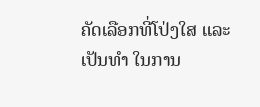ຄັດເລືອກທີ່ໂປ່ງໃສ ແລະ ເປັນທຳ ໃນການ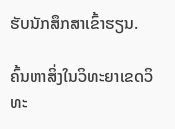ຮັບນັກສຶກສາເຂົ້າຮຽນ.

ຄົ້ນຫາສິ່ງໃນວິທະຍາເຂດວິທະ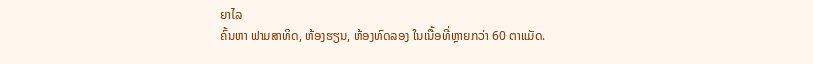ຍາໄລ
ຄົ້ນຫາ ຟາມສາທິດ, ຫ້ອງຮຽນ, ຫ້ອງທົດລອງ ໃນເນື້ອທີ່ຫຼາຍກວ່າ 60 ຕາແມັດ.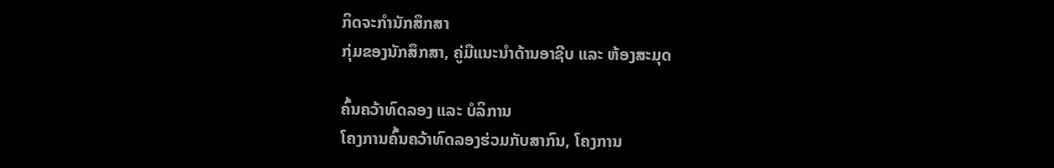ກິດຈະກໍານັກສຶກສາ
ກຸ່ມຂອງນັກສຶກສາ, ຄູ່ມືແນະນຳດ້ານອາຊີບ ແລະ ຫ້ອງສະມຸດ

ຄົ້ນຄວ້າທົດລອງ ແລະ ບໍລິການ
ໂຄງການຄົ້ນຄວ້າທົດລອງຮ່ວມກັບສາກົນ, ໂຄງການ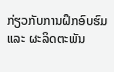ກ່ຽວກັບການຝຶກອົບຮົມ ແລະ ຜະລິດຕະພັນ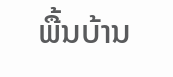ພື້ນບ້ານ